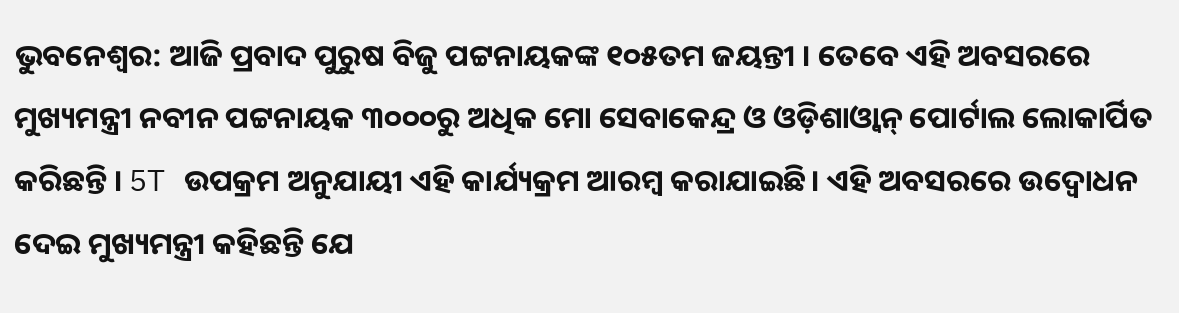ଭୁବନେଶ୍ୱର: ଆଜି ପ୍ରବାଦ ପୁରୁଷ ବିଜୁ ପଟ୍ଟନାୟକଙ୍କ ୧୦୫ତମ ଜୟନ୍ତୀ । ତେବେ ଏହି ଅବସରରେ ମୁଖ୍ୟମନ୍ତ୍ରୀ ନବୀନ ପଟ୍ଟନାୟକ ୩୦୦୦ରୁ ଅଧିକ ମୋ ସେବାକେନ୍ଦ୍ର ଓ ଓଡ଼ିଶାଓ୍ୱାନ୍ ପୋର୍ଟାଲ ଲୋକାର୍ପିତ କରିଛନ୍ତି । 5T ଉପକ୍ରମ ଅନୁଯାୟୀ ଏହି କାର୍ଯ୍ୟକ୍ରମ ଆରମ୍ବ କରାଯାଇଛି। ଏହି ଅବସରରେ ଉଦ୍ବୋଧନ ଦେଇ ମୁଖ୍ୟମନ୍ତ୍ରୀ କହିଛନ୍ତି ଯେ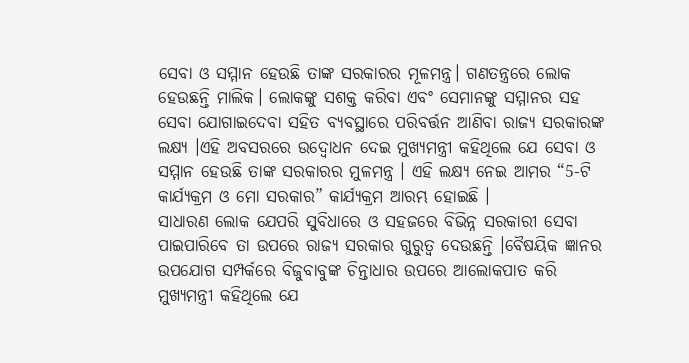ସେବା ଓ ସମ୍ମାନ ହେଉଛି ତାଙ୍କ ସରକାରର ମୂଳମନ୍ତ୍ର। ଗଣତନ୍ତ୍ରରେ ଲୋକ ହେଉଛନ୍ତି ମାଲିକ। ଲୋକଙ୍କୁ ସଶକ୍ତ କରିବା ଏବଂ ସେମାନଙ୍କୁ ସମ୍ମାନର ସହ ସେବା ଯୋଗାଇଦେବା ସହିତ ବ୍ୟବସ୍ଥାରେ ପରିବର୍ତ୍ତନ ଆଣିବା ରାଜ୍ୟ ସରକାରଙ୍କ ଲକ୍ଷ୍ୟ ।ଏହି ଅବସରରେ ଉଦ୍ବୋଧନ ଦେଇ ମୁଖ୍ୟମନ୍ତ୍ରୀ କହିଥିଲେ ଯେ ସେବା ଓ ସମ୍ମାନ ହେଉଛି ତାଙ୍କ ସରକାରର ମୁଳମନ୍ତ୍ର । ଏହି ଲକ୍ଷ୍ୟ ନେଇ ଆମର “5-ଟି କାର୍ଯ୍ୟକ୍ରମ ଓ ମୋ ସରକାର” କାର୍ଯ୍ୟକ୍ରମ ଆରମ୍ଭ ହୋଇଛି ।
ସାଧାରଣ ଲୋକ ଯେପରି ସୁବିଧାରେ ଓ ସହଜରେ ବିଭିନ୍ନ ସରକାରୀ ସେବା ପାଇପାରିବେ ତା ଉପରେ ରାଜ୍ୟ ସରକାର ଗୁରୁତ୍ୱ ଦେଉଛନ୍ତି ।ବୈଷୟିକ ଜ୍ଞାନର ଉପଯୋଗ ସମ୍ପର୍କରେ ବିଜୁବାବୁଙ୍କ ଚିନ୍ତାଧାର ଉପରେ ଆଲୋକପାତ କରି ମୁଖ୍ୟମନ୍ତ୍ରୀ କହିଥିଲେ ଯେ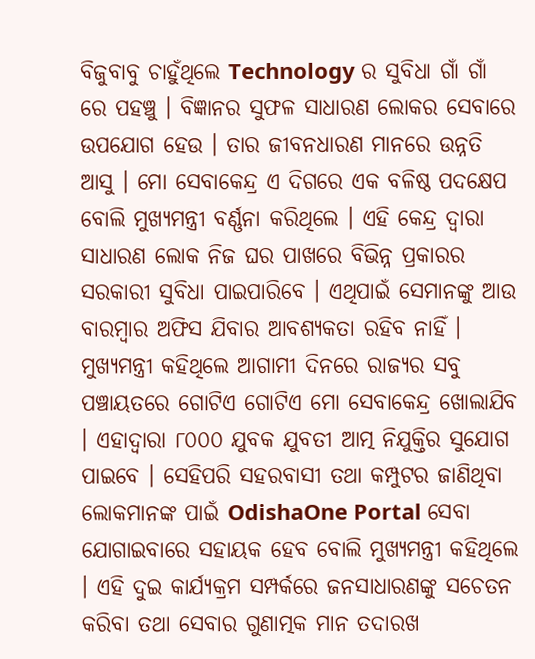ବିଜୁବାବୁ ଚାହୁଁଥିଲେ Technology ର ସୁବିଧା ଗାଁ ଗାଁ ରେ ପହଞ୍ଚୁ । ବିଜ୍ଞାନର ସୁଫଳ ସାଧାରଣ ଲୋକର ସେବାରେ ଉପଯୋଗ ହେଉ । ତାର ଜୀବନଧାରଣ ମାନରେ ଉନ୍ନତି ଆସୁ । ମୋ ସେବାକେନ୍ଦ୍ର ଏ ଦିଗରେ ଏକ ବଳିଷ୍ଠ ପଦକ୍ଷେପ ବୋଲି ମୁଖ୍ୟମନ୍ତ୍ରୀ ବର୍ଣ୍ଣନା କରିଥିଲେ । ଏହି କେନ୍ଦ୍ର ଦ୍ୱାରା ସାଧାରଣ ଲୋକ ନିଜ ଘର ପାଖରେ ବିଭିନ୍ନ ପ୍ରକାରର ସରକାରୀ ସୁବିଧା ପାଇପାରିବେ । ଏଥିପାଇଁ ସେମାନଙ୍କୁ ଆଉ ବାରମ୍ବାର ଅଫିସ ଯିବାର ଆବଶ୍ୟକତା ରହିବ ନାହିଁ ।
ମୁଖ୍ୟମନ୍ତ୍ରୀ କହିଥିଲେ ଆଗାମୀ ଦିନରେ ରାଜ୍ୟର ସବୁ ପଞ୍ଚାୟତରେ ଗୋଟିଏ ଗୋଟିଏ ମୋ ସେବାକେନ୍ଦ୍ର ଖୋଲାଯିବ । ଏହାଦ୍ୱାରା ୮୦୦୦ ଯୁବକ ଯୁବତୀ ଆତ୍ମ ନିଯୁକ୍ତିର ସୁଯୋଗ ପାଇବେ । ସେହିପରି ସହରବାସୀ ତଥା କମ୍ପୁଟର ଜାଣିଥିବା ଲୋକମାନଙ୍କ ପାଇଁ OdishaOne Portal ସେବା ଯୋଗାଇବାରେ ସହାୟକ ହେବ ବୋଲି ମୁଖ୍ୟମନ୍ତ୍ରୀ କହିଥିଲେ । ଏହି ଦୁଇ କାର୍ଯ୍ୟକ୍ରମ ସମ୍ପର୍କରେ ଜନସାଧାରଣଙ୍କୁ ସଚେତନ କରିବା ତଥା ସେବାର ଗୁଣାତ୍ମକ ମାନ ତଦାରଖ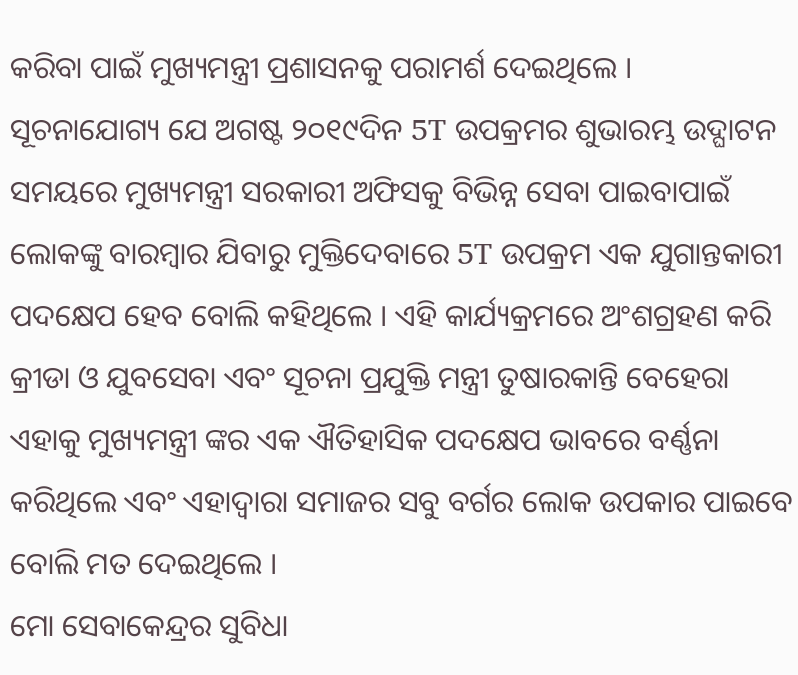କରିବା ପାଇଁ ମୁଖ୍ୟମନ୍ତ୍ରୀ ପ୍ରଶାସନକୁ ପରାମର୍ଶ ଦେଇଥିଲେ ।
ସୂଚନାଯୋଗ୍ୟ ଯେ ଅଗଷ୍ଟ ୨୦୧୯ଦିନ 5T ଉପକ୍ରମର ଶୁଭାରମ୍ଭ ଉଦ୍ଘାଟନ ସମୟରେ ମୁଖ୍ୟମନ୍ତ୍ରୀ ସରକାରୀ ଅଫିସକୁ ବିଭିନ୍ନ ସେବା ପାଇବାପାଇଁ ଲୋକଙ୍କୁ ବାରମ୍ବାର ଯିବାରୁ ମୁକ୍ତିଦେବାରେ 5T ଉପକ୍ରମ ଏକ ଯୁଗାନ୍ତକାରୀ ପଦକ୍ଷେପ ହେବ ବୋଲି କହିଥିଲେ । ଏହି କାର୍ଯ୍ୟକ୍ରମରେ ଅଂଶଗ୍ରହଣ କରି କ୍ରୀଡା ଓ ଯୁବସେବା ଏବଂ ସୂଚନା ପ୍ରଯୁକ୍ତି ମନ୍ତ୍ରୀ ତୁଷାରକାନ୍ତି ବେହେରା ଏହାକୁ ମୁଖ୍ୟମନ୍ତ୍ରୀ ଙ୍କର ଏକ ଐତିହାସିକ ପଦକ୍ଷେପ ଭାବରେ ବର୍ଣ୍ଣନା କରିଥିଲେ ଏବଂ ଏହାଦ୍ବାରା ସମାଜର ସବୁ ବର୍ଗର ଲୋକ ଉପକାର ପାଇବେ ବୋଲି ମତ ଦେଇଥିଲେ ।
ମୋ ସେବାକେନ୍ଦ୍ରର ସୁବିଧା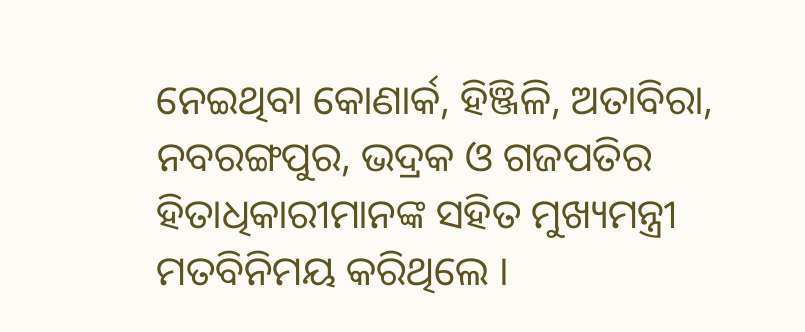ନେଇଥିବା କୋଣାର୍କ, ହିଞ୍ଜିଳି, ଅତାବିରା, ନବରଙ୍ଗପୁର, ଭଦ୍ରକ ଓ ଗଜପତିର ହିତାଧିକାରୀମାନଙ୍କ ସହିତ ମୁଖ୍ୟମନ୍ତ୍ରୀ ମତବିନିମୟ କରିଥିଲେ ।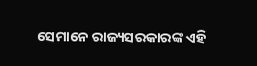ସେମାନେ ରାଜ୍ୟସରକାରଙ୍କ ଏହି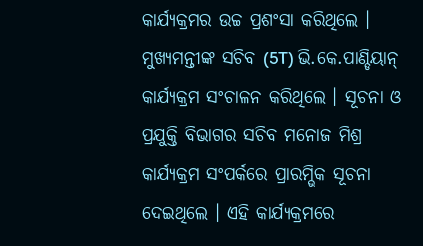କାର୍ଯ୍ୟକ୍ରମର ଉଚ୍ଚ ପ୍ରଶଂସା କରିଥିଲେ । ମୁଖ୍ୟମନ୍ତୀଙ୍କ ସଚିବ (5T) ଭି.କେ.ପାଣ୍ଡିୟାନ୍ କାର୍ଯ୍ୟକ୍ରମ ସଂଚାଳନ କରିଥିଲେ । ସୂଚନା ଓ ପ୍ରଯୁକ୍ତି ବିଭାଗର ସଚିବ ମନୋଜ ମିଶ୍ର କାର୍ଯ୍ୟକ୍ରମ ସଂପର୍କରେ ପ୍ରାରମ୍ଭିକ ସୂଚନା ଦେଇଥିଲେ । ଏହି କାର୍ଯ୍ୟକ୍ରମରେ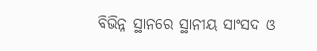ବିଭିନ୍ନ ସ୍ଥାନରେ ସ୍ଥାନୀୟ ସାଂସଦ ଓ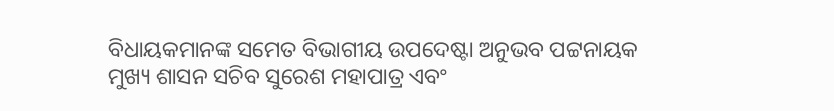ବିଧାୟକମାନଙ୍କ ସମେତ ବିଭାଗୀୟ ଉପଦେଷ୍ଟା ଅନୁଭବ ପଟ୍ଟନାୟକ ମୁଖ୍ୟ ଶାସନ ସଚିବ ସୁରେଶ ମହାପାତ୍ର ଏବଂ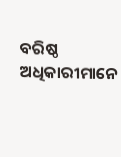ବରିଷ୍ଠ ଅଧିକାରୀମାନେ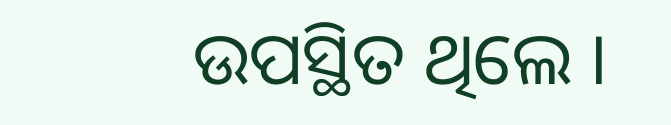ଉପସ୍ଥିତ ଥିଲେ ।